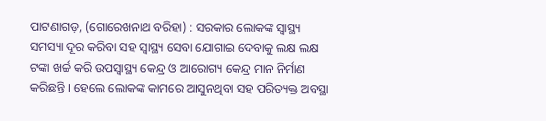ପାଟଣାଗଡ଼, (ଗୋରେଖନାଥ ବରିହା) : ସରକାର ଲୋକଙ୍କ ସ୍ୱାସ୍ଥ୍ୟ ସମସ୍ୟା ଦୂର କରିବା ସହ ସ୍ୱାସ୍ଥ୍ୟ ସେବା ଯୋଗାଇ ଦେବାକୁ ଲକ୍ଷ ଲକ୍ଷ ଟଙ୍କା ଖର୍ଚ୍ଚ କରି ଉପସ୍ୱାସ୍ଥ୍ୟ କେନ୍ଦ୍ର ଓ ଆରୋଗ୍ୟ କେନ୍ଦ୍ର ମାନ ନିର୍ମାଣ କରିଛନ୍ତି । ହେଲେ ଲୋକଙ୍କ କାମରେ ଆସୁନଥିବା ସହ ପରିତ୍ୟକ୍ତ ଅବସ୍ଥା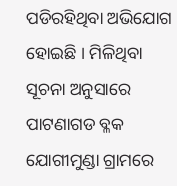ପଡିରହିଥିବା ଅଭିଯୋଗ ହୋଇଛି । ମିଳିଥିବା ସୂଚନା ଅନୁସାରେ ପାଟଣାଗଡ ବ୍ଳକ ଯୋଗୀମୁଣ୍ଡା ଗ୍ରାମରେ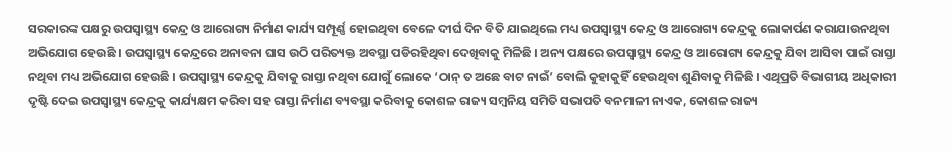ସରକାରଙ୍କ ପକ୍ଷରୁ ଉପସ୍ୱାସ୍ଥ୍ୟ କେନ୍ଦ୍ର ଓ ଆରୋଗ୍ୟ ନିର୍ମାଣ କାର୍ଯ୍ୟ ସମ୍ପୂର୍ଣ୍ଣ ହୋଇଥିବା ବେଳେ ଦୀର୍ଘ ଦିନ ବିତି ଯାଇଥିଲେ ମଧ୍ୟ ଉପସ୍ୱାସ୍ଥ୍ୟ କେନ୍ଦ୍ର ଓ ଆରୋଗ୍ୟ କେନ୍ଦ୍ରକୁ ଲୋକାର୍ପଣ କରାଯାଉନଥିବା ଅଭିଯୋଗ ହେଉଛି । ଉପସ୍ୱାସ୍ଥ୍ୟ କେନ୍ଦ୍ରରେ ଅନାବନା ଘାସ ଉଠି ପରିତ୍ୟକ୍ତ ଅବସ୍ଥା ପଡିରହିଥିବା ଦେଖିବାକୁ ମିଳିଛି । ଅନ୍ୟ ପକ୍ଷରେ ଉପସ୍ୱାସ୍ଥ୍ୟ କେନ୍ଦ୍ର ଓ ଆରୋଗ୍ୟ କେନ୍ଦ୍ରକୁ ଯିବା ଆସିବା ପାଇଁ ରାସ୍ତା ନଥିବା ମଧ୍ୟ ଅଭିଯୋଗ ହେଉଛି । ଉପସ୍ୱାସ୍ଥ୍ୟ କେନ୍ଦ୍ରକୁ ଯିବାକୁ ରାସ୍ତା ନଥିବା ଯୋଗୁଁ ଲୋକେ ‘ଠାନ୍ ତ ଅଛେ ବାଟ ନାଇଁ’ ବୋଲି କୁହାକୁହିଁ ହେଉଥିବା ଶୁଣିବାକୁ ମିଳିଛି । ଏଥିପ୍ରତି ବିଭାଗୀୟ ଅଧିକାରୀ ଦୃଷ୍ଟି ଦେଇ ଉପସ୍ୱାସ୍ଥ୍ୟ କେନ୍ଦ୍ରକୁ କାର୍ଯ୍ୟକ୍ଷମ କରିବା ସହ ରାସ୍ତା ନିର୍ମାଣ ବ୍ୟବସ୍ଥା କରିବାକୁ କୋଶଳ ରାଜ୍ୟ ସମ୍ବନିୟ ସମିତି ସଭାପତି ବନମାଳୀ ନାଏକ, କୋଶଳ ରାଜ୍ୟ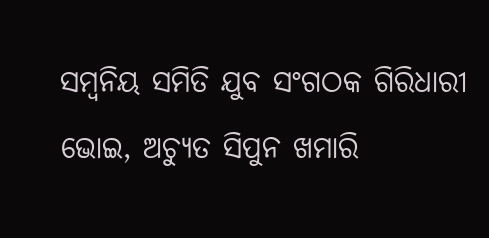ସମ୍ବନିୟ ସମିତି ଯୁବ ସଂଗଠକ ଗିରିଧାରୀ ଭୋଇ, ଅଚ୍ୟୁତ ସିପୁନ ଖମାରି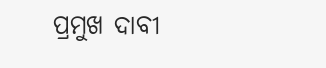ପ୍ରମୁଖ ଦାବୀ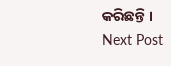କରିଛନ୍ତି ।
Next Post